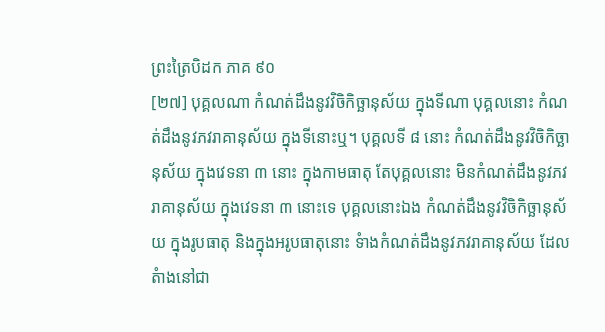ព្រះត្រៃបិដក ភាគ ៩០
[២៧] បុគ្គលណា កំណត់ដឹងនូវវិចិកិច្ឆានុស័យ ក្នុងទីណា បុគ្គលនោះ កំណត់ដឹងនូវភវរាគានុស័យ ក្នុងទីនោះឬ។ បុគ្គលទី ៨ នោះ កំណត់ដឹងនូវវិចិកិច្ឆានុស័យ ក្នុងវេទនា ៣ នោះ ក្នុងកាមធាតុ តែបុគ្គលនោះ មិនកំណត់ដឹងនូវភវរាគានុស័យ ក្នុងវេទនា ៣ នោះទេ បុគ្គលនោះឯង កំណត់ដឹងនូវវិចិកិច្ឆានុស័យ ក្នុងរូបធាតុ និងក្នុងអរូបធាតុនោះ ទំាងកំណត់ដឹងនូវភវរាគានុស័យ ដែលតំាងនៅជា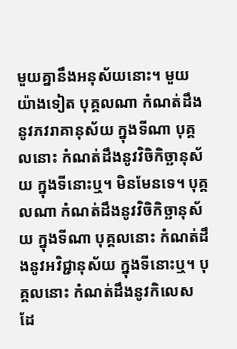មួយគ្នានឹងអនុស័យនោះ។ មួយយ៉ាងទៀត បុគ្គលណា កំណត់ដឹងនូវភវរាគានុស័យ ក្នុងទីណា បុគ្គលនោះ កំណត់ដឹងនូវវិចិកិច្ឆានុស័យ ក្នុងទីនោះឬ។ មិនមែនទេ។ បុគ្គលណា កំណត់ដឹងនូវវិចិកិច្ឆានុស័យ ក្នុងទីណា បុគ្គលនោះ កំណត់ដឹងនូវអវិជ្ជានុស័យ ក្នុងទីនោះឬ។ បុគ្គលនោះ កំណត់ដឹងនូវកិលេស ដែ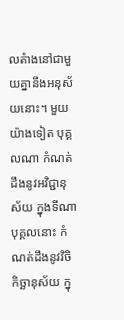លតំាងនៅជាមួយគ្នានឹងអនុស័យនោះ។ មួយយ៉ាងទៀត បុគ្គលណា កំណត់ដឹងនូវអវិជ្ជានុស័យ ក្នុងទីណា បុគ្គលនោះ កំណត់ដឹងនូវវិចិកិច្ឆានុស័យ ក្នុ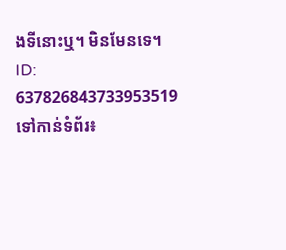ងទីនោះឬ។ មិនមែនទេ។
ID: 637826843733953519
ទៅកាន់ទំព័រ៖